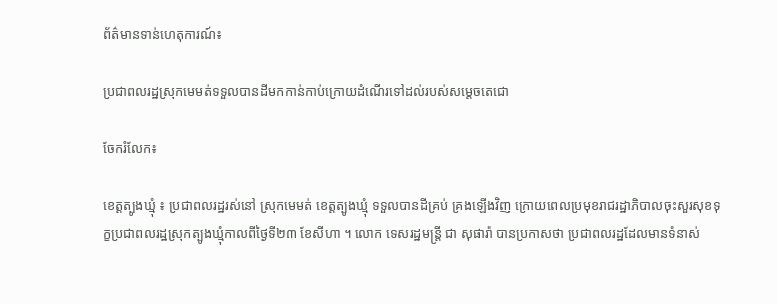ព័ត៌មានទាន់ហេតុការណ៍៖

ប្រជាពលរដ្ឋស្រុកមេមត់ទទួលបានដីមកកាន់កាប់ក្រោយដំណើរទៅដល់របស់សម្តេចតេជោ

ចែករំលែក៖

ខេត្តត្បូងឃ្មុំ ៖ ប្រជាពលរដ្ឋរស់នៅ ស្រុកមេមត់ ខេត្តត្បូងឃ្មុំ ទទួលបានដីគ្រប់ គ្រងឡើងវិញ ក្រោយពេលប្រមុខរាជរដ្ឋាភិបាលចុះសួរសុខទុក្ខប្រជាពលរដ្ឋស្រុកត្បូងឃ្មុំកាលពីថ្ងៃទី២៣ ខែសីហា ។ លោក ទេសរដ្ឋមន្រ្តី ជា សុផារ៉ា បានប្រកាសថា ប្រជាពលរដ្ឋដែលមានទំនាស់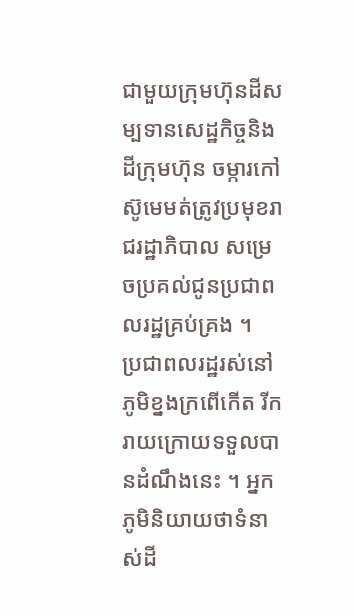ជាមួយក្រុមហ៊ុនដីសម្បទានសេដ្ឋកិច្ចនិងដីក្រុមហ៊ុន ចម្ការកៅស៊ូមេមត់ត្រូវប្រមុខរាជរដ្ឋាភិបាល សម្រេចប្រគល់ជូនប្រជាពលរដ្ឋគ្រប់គ្រង ។
ប្រជាពលរដ្ឋរស់នៅភូមិខ្នងក្រពើកើត រីករាយក្រោយទទួលបានដំណឹងនេះ ។ អ្នក ភូមិនិយាយថាទំនាស់ដី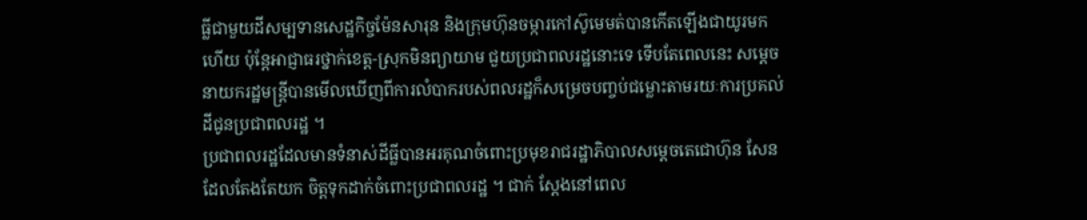ធ្លីជាមួយដីសម្បទានសេដ្ឋកិច្ចម៉ែនសារុន និងក្រុមហ៊ុនចម្ការកៅស៊ូមេមត់បានកើតឡើងជាយូរមកហើយ ប៉ុន្តែអាជ្ញាធរថ្នាក់ខេត្ត-ស្រុកមិនព្យាយាម ជួយប្រជាពលរដ្ឋនោះទេ ទើបតែពេលនេះ សម្តេចនាយករដ្ឋមន្រ្តីបានមើលឃើញពីការលំបាករបស់ពលរដ្ឋក៏សម្រេចបញ្ចប់ជម្លោះតាមរយៈការប្រគល់ដីជូនប្រជាពលរដ្ឋ ។
ប្រជាពលរដ្ឋដែលមានទំនាស់ដីធ្លីបានអរគុណចំពោះប្រមុខរាជរដ្ឋាភិបាលសម្តេចតេជោហ៊ុន សែន ដែលតែងតែយក ចិត្តទុកដាក់ចំពោះប្រជាពលរដ្ឋ ។ ជាក់ ស្តែងនៅពេល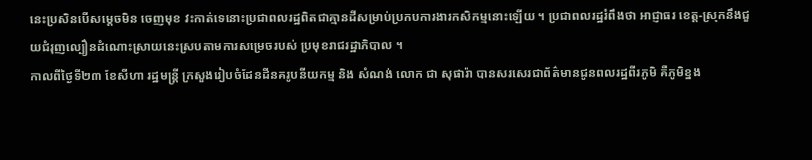នេះប្រសិនបើសម្តេចមិន ចេញមុខ វះកាត់ទេនោះប្រជាពលរដ្ឋពិតជាគ្មានដីសម្រាប់ប្រកបការងារកសិកម្មនោះឡើយ ។ ប្រជាពលរដ្ឋរំពឹងថា អាជ្ញាធរ ខេត្ត-ស្រុកនឹងជួយជំរុញល្បឿនដំណោះស្រាយនេះស្របតាមការសម្រេចរបស់ ប្រមុខរាជរដ្ឋាភិបាល ។
កាលពីថ្ងៃទី២៣ ខែសីហា រដ្ឋមន្ត្រី ក្រសួងរៀបចំដែនដីនគរូបនីយកម្ម និង សំណង់ លោក ជា សុផារ៉ា បានសរសេរជាព័ត៌មានជូនពលរដ្ឋពីរភូមិ គឺភូមិខ្នង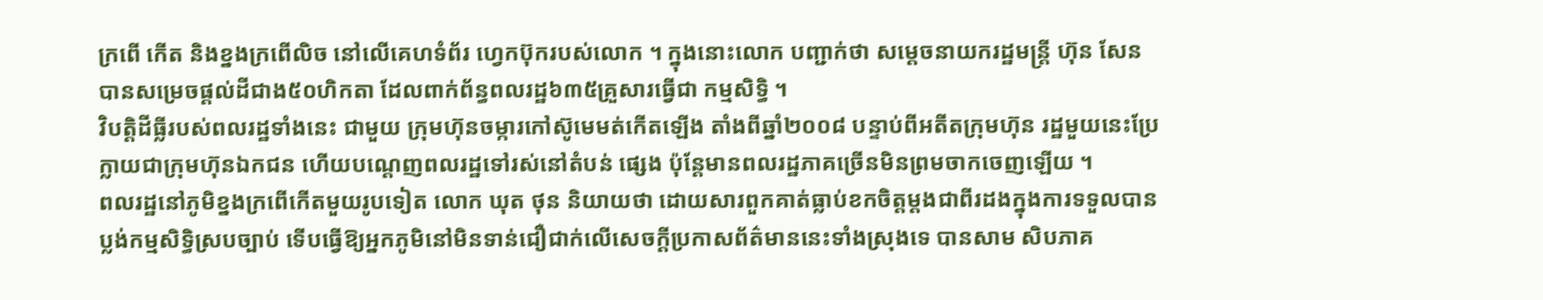ក្រពើ កើត និងខ្នងក្រពើលិច នៅលើគេហទំព័រ ហ្វេកប៊ុករបស់លោក ។ ក្នុងនោះលោក បញ្ជាក់ថា សម្តេចនាយករដ្ឋមន្ត្រី ហ៊ុន សែន បានសម្រេចផ្ដល់ដីជាង៥០ហិកតា ដែលពាក់ព័ន្ធពលរដ្ឋ៦៣៥គ្រួសារធ្វើជា កម្មសិទ្ធិ ។
វិបត្តិដីធ្លីរបស់ពលរដ្ឋទាំងនេះ ជាមួយ ក្រុមហ៊ុនចម្ការកៅស៊ូមេមត់កើតឡើង តាំងពីឆ្នាំ២០០៨ បន្ទាប់ពីអតីតក្រុមហ៊ុន រដ្ឋមួយនេះប្រែក្លាយជាក្រុមហ៊ុនឯកជន ហើយបណ្ដេញពលរដ្ឋទៅរស់នៅតំបន់ ផ្សេង ប៉ុន្តែមានពលរដ្ឋភាគច្រើនមិនព្រមចាកចេញឡើយ ។
ពលរដ្ឋនៅភូមិខ្នងក្រពើកើតមួយរូបទៀត លោក ឃុត ថុន និយាយថា ដោយសារពួកគាត់ធ្លាប់ខកចិត្តម្ដងជាពីរដងក្នុងការទទួលបានប្លង់កម្មសិទ្ធិស្របច្បាប់ ទើបធ្វើឱ្យអ្នកភូមិនៅមិនទាន់ជឿជាក់លើសេចក្ដីប្រកាសព័ត៌មាននេះទាំងស្រុងទេ បានសាម សិបភាគ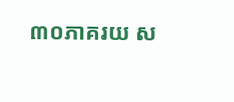៣០ភាគរយ ស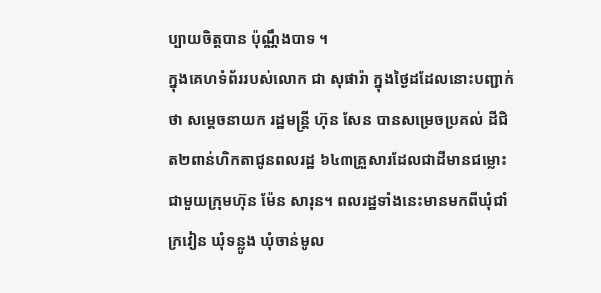ប្បាយចិត្តបាន ប៉ុណ្ណឹងបាទ ។
ក្នុងគេហទំព័ររបស់លោក ជា សុផារ៉ា ក្នុងថ្ងៃដដែលនោះបញ្ជាក់ថា សម្តេចនាយក រដ្ឋមន្ត្រី ហ៊ុន សែន បានសម្រេចប្រគល់ ដីជិត២ពាន់ហិកតាជូនពលរដ្ឋ ៦៤៣គ្រួសារដែលជាដីមានជម្លោះជាមួយក្រុមហ៊ុន ម៉ែន សារុន។ ពលរដ្ឋទាំងនេះមានមកពីឃុំជាំក្រវៀន ឃុំទន្លូង ឃុំចាន់មូល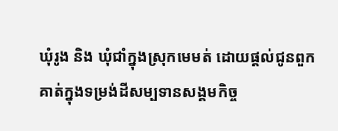ឃុំរូង និង ឃុំជាំក្នុងស្រុកមេមត់ ដោយផ្តល់ជូនពួក គាត់ក្នុងទម្រង់ដីសម្បទានសង្គមកិច្ច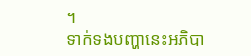។
ទាក់ទងបញ្ហានេះអភិបា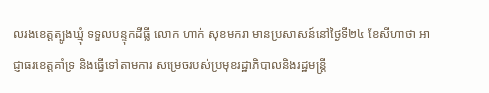លរងខេត្តត្បូងឃ្មុំ ទទួលបន្ទុកដីធ្លី លោក ហាក់ សុខមករា មានប្រសាសន៍នៅថ្ងៃទី២៤ ខែសីហាថា អាជ្ញាធរខេត្តគាំទ្រ និងធ្វើទៅតាមការ សម្រេចរបស់ប្រមុខរដ្ឋាភិបាលនិងរដ្ឋមន្ត្រី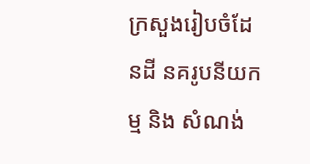ក្រសួងរៀបចំដែនដី នគរូបនីយកម្ម និង សំណង់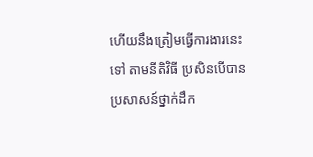ហើយនឹងត្រៀមធ្វើការងារនេះទៅ តាមនីតិវិធី ប្រសិនបើបានប្រសាសន៍ថ្នាក់ដឹក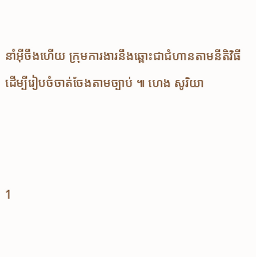នាំអ៊ីចឹងហើយ ក្រុមការងារនឹងឆ្ពោះជាជំហានតាមនីតិវិធីដើម្បីរៀបចំចាត់ចែងតាមច្បាប់ ៕ ហេង សូរិយា



1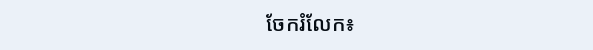ចែករំលែក៖